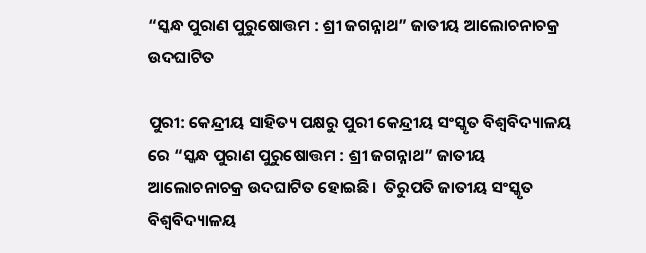“ସ୍କନ୍ଧ ପୁରାଣ ପୁରୁଷୋତ୍ତମ : ଶ୍ରୀ ଜଗନ୍ନାଥ” ଜାତୀୟ ଆଲୋଚନାଚକ୍ର ଉଦଘାଟିତ

ପୁରୀ: କେନ୍ଦ୍ରୀୟ ସାହିତ୍ୟ ପକ୍ଷରୁ ପୁରୀ କେନ୍ଦ୍ରୀୟ ସଂସ୍କୃତ ବିଶ୍ଵବିଦ୍ୟାଳୟ ରେ “ସ୍କନ୍ଧ ପୁରାଣ ପୁରୁଷୋତ୍ତମ : ଶ୍ରୀ ଜଗନ୍ନାଥ” ଜାତୀୟ ଆଲୋଚନାଚକ୍ର ଉଦଘାଟିତ ହୋଇଛି।  ତିରୁପତି ଜାତୀୟ ସଂସ୍କୃତ ବିଶ୍ଵବିଦ୍ୟାଳୟ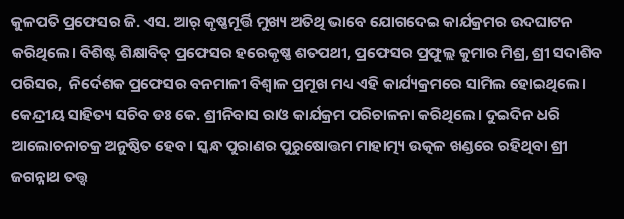କୁଳପତି ପ୍ରଫେସର ଜି. ଏସ. ଆର୍ କୃଷ୍ଣମୂର୍ତ୍ତି ମୁଖ୍ୟ ଅତିଥି ଭାବେ ଯୋଗଦେଇ କାର୍ଯକ୍ରମର ଉଦଘାଟନ କରିଥିଲେ। ବିଶିଷ୍ଟ ଶିକ୍ଷାବିତ୍ ପ୍ରଫେସର ହରେକୃଷ୍ଣ ଶତପଥୀ, ପ୍ରଫେସର ପ୍ରଫୁଲ୍ଲ କୁମାର ମିଶ୍ର, ଶ୍ରୀ ସଦାଶିବ ପରିସର,  ନିର୍ଦେଶକ ପ୍ରଫେସର ବନମାଳୀ ବିଶ୍ଵାଳ ପ୍ରମୂଖ ମଧ୍ୟ ଏହି କାର୍ଯ୍ୟକ୍ରମରେ ସାମିଲ ହୋଇଥିଲେ। କେନ୍ଦ୍ରୀୟ ସାହିତ୍ୟ ସଚିବ ଡଃ କେ. ଶ୍ରୀନିବାସ ରାଓ କାର୍ଯକ୍ରମ ପରିଚାଳନା କରିଥିଲେ। ଦୁଇଦିନ ଧରି ଆଲୋଚନାଚକ୍ର ଅନୁଷ୍ଠିତ ହେବ। ସ୍କନ୍ଧ ପୁରାଣର ପୁରୁଷୋତ୍ତମ ମାହାତ୍ମ୍ୟ ଉତ୍କଳ ଖଣ୍ଡରେ ରହିଥିବା ଶ୍ରୀ ଜଗନ୍ନାଥ ତତ୍ତ୍ଵ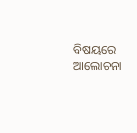ବିଷୟରେ ଆଲୋଚନା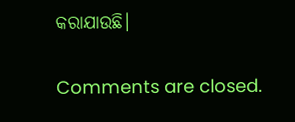କରାଯାଉଛି।

Comments are closed.